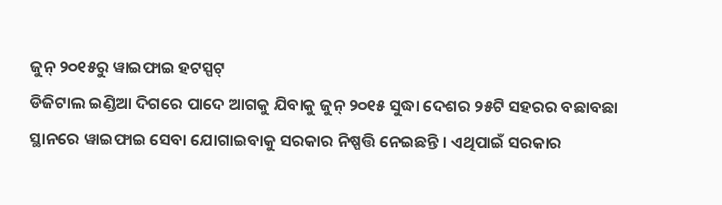ଜୁନ୍ ୨୦୧୫ରୁ ୱାଇଫାଇ ହଟସ୍ପଟ୍
ଡିଜିଟାଲ ଇଣ୍ଡିଆ ଦିଗରେ ପାଦେ ଆଗକୁ ଯିବାକୁ ଜୁନ୍ ୨୦୧୫ ସୁଦ୍ଧା ଦେଶର ୨୫ଟି ସହରର ବଛାବଛା ସ୍ଥାନରେ ୱାଇଫାଇ ସେବା ଯୋଗାଇବାକୁ ସରକାର ନିଷ୍ପତ୍ତି ନେଇଛନ୍ତି । ଏଥିପାଇଁ ସରକାର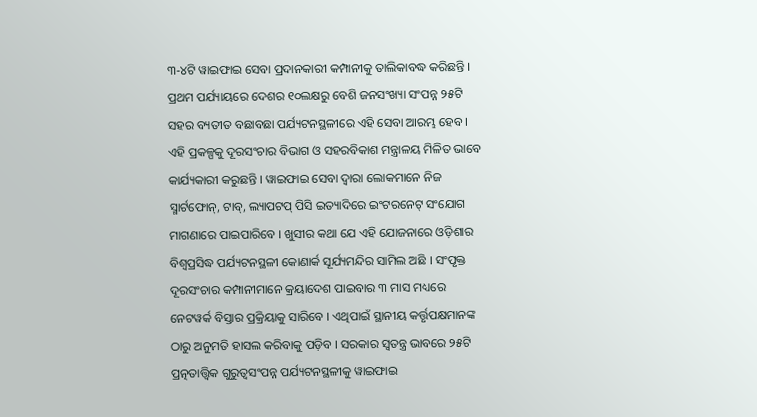୩-୪ଟି ୱାଇଫାଇ ସେବା ପ୍ରଦାନକାରୀ କମ୍ପାନୀକୁ ତାଲିକାବଦ୍ଧ କରିଛନ୍ତି । ପ୍ରଥମ ପର୍ଯ୍ୟାୟରେ ଦେଶର ୧୦ଲକ୍ଷରୁ ବେଶି ଜନସଂଖ୍ୟା ସଂପନ୍ନ ୨୫ଟି ସହର ବ୍ୟତୀତ ବଛାବଛା ପର୍ଯ୍ୟଟନସ୍ଥଳୀରେ ଏହି ସେବା ଆରମ୍ଭ ହେବ । ଏହି ପ୍ରକଳ୍ପକୁ ଦୂରସଂଚାର ବିଭାଗ ଓ ସହରବିକାଶ ମନ୍ତ୍ରାଳୟ ମିଳିତ ଭାବେ କାର୍ଯ୍ୟକାରୀ କରୁଛନ୍ତି । ୱାଇଫାଇ ସେବା ଦ୍ୱାରା ଲୋକମାନେ ନିଜ ସ୍ମାର୍ଟଫୋନ୍, ଟାବ୍, ଲ୍ୟାପଟପ୍ ପିସି ଇତ୍ୟାଦିରେ ଇଂଟରନେଟ୍ ସଂଯୋଗ ମାଗଣାରେ ପାଇପାରିବେ । ଖୁସୀର କଥା ଯେ ଏହି ଯୋଜନାରେ ଓଡ଼ିଶାର ବିଶ୍ୱପ୍ରସିଦ୍ଧ ପର୍ଯ୍ୟଟନସ୍ଥଳୀ କୋଣାର୍କ ସୂର୍ଯ୍ୟମନ୍ଦିର ସାମିଲ ଅଛି । ସଂପୃକ୍ତ ଦୂରସଂଚାର କମ୍ପାନୀମାନେ କ୍ରୟାଦେଶ ପାଇବାର ୩ ମାସ ମଧ୍ୟରେ ନେଟୱର୍କ ବିସ୍ତାର ପ୍ରକ୍ରିୟାକୁ ସାରିବେ । ଏଥିପାଇଁ ସ୍ଥାନୀୟ କର୍ତ୍ତୃପକ୍ଷମାନଙ୍କ ଠାରୁ ଅନୁମତି ହାସଲ କରିବାକୁ ପଡ଼ିବ । ସରକାର ସ୍ୱତନ୍ତ୍ର ଭାବରେ ୨୫ଟି ପ୍ରତ୍ନତାତ୍ତ୍ୱିକ ଗୁରୁତ୍ୱସଂପନ୍ନ ପର୍ଯ୍ୟଟନସ୍ଥଳୀକୁ ୱାଇଫାଇ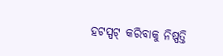ହଟସ୍ପଟ୍ କରିବାକୁ ନିଷ୍ପତ୍ତି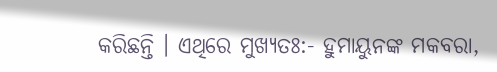କରିଛନ୍ତି । ଏଥିରେ ମୁଖ୍ୟତଃ:- ହୁମାୟୁନଙ୍କ ମକବରା,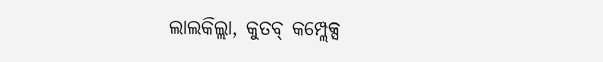ଲାଲକିଲ୍ଲା, କୁତବ୍ କମ୍ପ୍ଲେକ୍ସ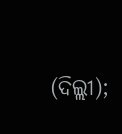(ଦିଲ୍ଲୀ);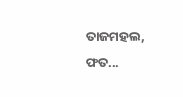ତାଜମହଲ, ଫତ...